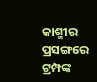କାଶ୍ମୀର ପ୍ରସଙ୍ଗରେ ଟ୍ରମ୍ପଙ୍କ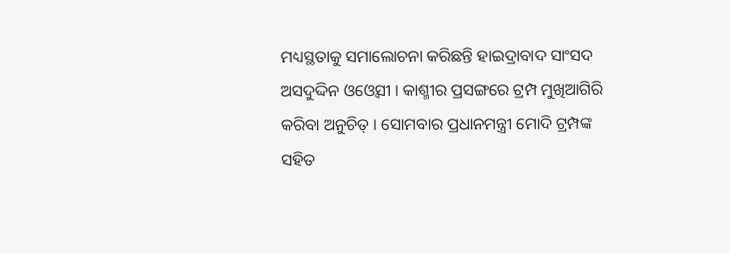ମଧ୍ୟସ୍ଥତାକୁ ସମାଲୋଚନା କରିଛନ୍ତି ହାଇଦ୍ରାବାଦ ସାଂସଦ ଅସଦୁଦ୍ଦିନ ଓଓ୍ବେସୀ । କାଶ୍ମୀର ପ୍ରସଙ୍ଗରେ ଟ୍ରମ୍ପ ମୁଖିଆଗିରି କରିବା ଅନୁଚିତ୍ । ସୋମବାର ପ୍ରଧାନମନ୍ତ୍ରୀ ମୋଦି ଟ୍ରମ୍ପଙ୍କ ସହିତ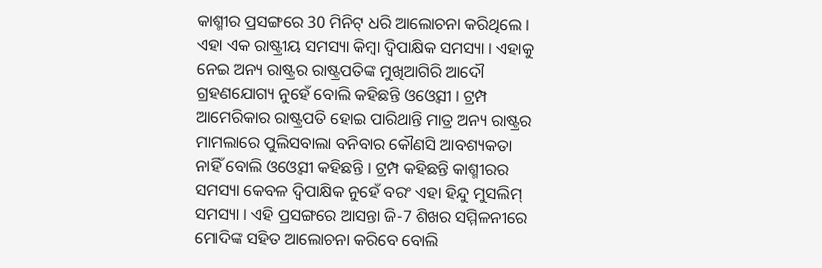କାଶ୍ମୀର ପ୍ରସଙ୍ଗରେ 30 ମିନିଟ୍ ଧରି ଆଲୋଚନା କରିଥିଲେ । ଏହା ଏକ ରାଷ୍ଟ୍ରୀୟ ସମସ୍ୟା କିମ୍ବା ଦ୍ବିପାକ୍ଷିକ ସମସ୍ୟା । ଏହାକୁ ନେଇ ଅନ୍ୟ ରାଷ୍ଟ୍ରର ରାଷ୍ଟ୍ରପତିଙ୍କ ମୁଖିଆଗିରି ଆଦୌ ଗ୍ରହଣଯୋଗ୍ୟ ନୁହେଁ ବୋଲି କହିଛନ୍ତି ଓଓ୍ବେସୀ । ଟ୍ରମ୍ପ ଆମେରିକାର ରାଷ୍ଟ୍ରପତି ହୋଇ ପାରିଥାନ୍ତି ମାତ୍ର ଅନ୍ୟ ରାଷ୍ଟ୍ରର ମାମଲାରେ ପୁଲିସବାଲା ବନିବାର କୌଣସି ଆବଶ୍ୟକତା ନାହିଁ ବୋଲି ଓଓ୍ବେସୀ କହିଛନ୍ତି । ଟ୍ରମ୍ପ କହିଛନ୍ତି କାଶ୍ମୀରର ସମସ୍ୟା କେବଳ ଦ୍ବିପାକ୍ଷିକ ନୁହେଁ ବରଂ ଏହା ହିନ୍ଦୁ ମୁସଲିମ୍ ସମସ୍ୟା । ଏହି ପ୍ରସଙ୍ଗରେ ଆସନ୍ତା ଜି-7 ଶିଖର ସମ୍ମିଳନୀରେ ମୋଦିଙ୍କ ସହିତ ଆଲୋଚନା କରିବେ ବୋଲି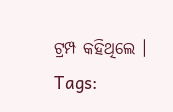ଟ୍ରମ୍ପ କହିଥିଲେ ।
Tags: